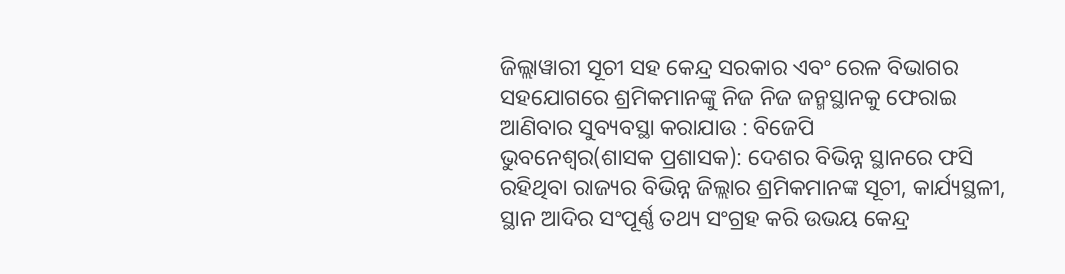ଜିଲ୍ଲାୱାରୀ ସୂଚୀ ସହ କେନ୍ଦ୍ର ସରକାର ଏବଂ ରେଳ ବିଭାଗର ସହଯୋଗରେ ଶ୍ରମିକମାନଙ୍କୁ ନିଜ ନିଜ ଜନ୍ମସ୍ଥାନକୁ ଫେରାଇ ଆଣିବାର ସୁବ୍ୟବସ୍ଥା କରାଯାଉ : ବିଜେପି
ଭୁବନେଶ୍ୱର(ଶାସକ ପ୍ରଶାସକ): ଦେଶର ବିଭିନ୍ନ ସ୍ଥାନରେ ଫସି ରହିଥିବା ରାଜ୍ୟର ବିଭିନ୍ନ ଜିଲ୍ଲାର ଶ୍ରମିକମାନଙ୍କ ସୂଚୀ, କାର୍ଯ୍ୟସ୍ଥଳୀ, ସ୍ଥାନ ଆଦିର ସଂପୂର୍ଣ୍ଣ ତଥ୍ୟ ସଂଗ୍ରହ କରି ଉଭୟ କେନ୍ଦ୍ର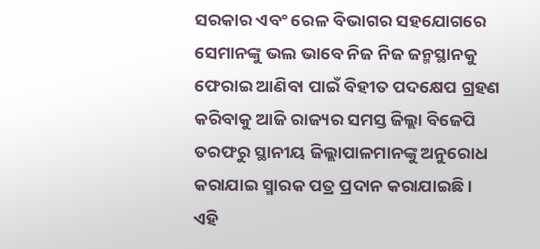ସରକାର ଏବଂ ରେଳ ବିଭାଗର ସହଯୋଗରେ ସେମାନଙ୍କୁ ଭଲ ଭାବେ ନିଜ ନିଜ ଜନ୍ମସ୍ଥାନକୁ ଫେରାଇ ଆଣିବା ପାଇଁ ବିହୀତ ପଦକ୍ଷେପ ଗ୍ରହଣ କରିବାକୁ ଆଜି ରାଜ୍ୟର ସମସ୍ତ ଜିଲ୍ଲା ବିଜେପି ତରଫରୁ ସ୍ଥାନୀୟ ଜିଲ୍ଲାପାଳମାନଙ୍କୁ ଅନୁରୋଧ କରାଯାଇ ସ୍ମାରକ ପତ୍ର ପ୍ରଦାନ କରାଯାଇଛି ।
ଏହି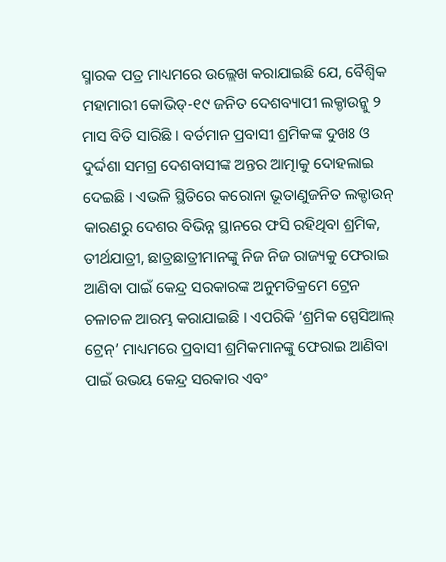ସ୍ମାରକ ପତ୍ର ମାଧ୍ୟମରେ ଉଲ୍ଲେଖ କରାଯାଇଛି ଯେ, ବୈଶ୍ୱିକ ମହାମାରୀ କୋଭିଡ୍-୧୯ ଜନିତ ଦେଶବ୍ୟାପୀ ଲକ୍ଡାଉନ୍କୁ ୨ ମାସ ବିତି ସାରିଛି । ବର୍ତମାନ ପ୍ରବାସୀ ଶ୍ରମିକଙ୍କ ଦୁଖଃ ଓ ଦୁର୍ଦ୍ଦଶା ସମଗ୍ର ଦେଶବାସୀଙ୍କ ଅନ୍ତର ଆତ୍ମାକୁ ଦୋହଲାଇ ଦେଇଛି । ଏଭଳି ସ୍ଥିତିରେ କରୋନା ଭୂତାଣୁଜନିତ ଲକ୍ଡାଉନ୍ କାରଣରୁ ଦେଶର ବିଭିନ୍ନ ସ୍ଥାନରେ ଫସି ରହିଥିବା ଶ୍ରମିକ, ତୀର୍ଥଯାତ୍ରୀ, ଛାତ୍ରଛାତ୍ରୀମାନଙ୍କୁ ନିଜ ନିଜ ରାଜ୍ୟକୁ ଫେରାଇ ଆଣିବା ପାଇଁ କେନ୍ଦ୍ର ସରକାରଙ୍କ ଅନୁମତିକ୍ରମେ ଟ୍ରେନ ଚଳାଚଳ ଆରମ୍ଭ କରାଯାଇଛି । ଏପରିକି ‘ଶ୍ରମିକ ସ୍ପେସିଆଲ୍ ଟ୍ରେନ୍’ ମାଧ୍ୟମରେ ପ୍ରବାସୀ ଶ୍ରମିକମାନଙ୍କୁ ଫେରାଇ ଆଣିବା ପାଇଁ ଉଭୟ କେନ୍ଦ୍ର ସରକାର ଏବଂ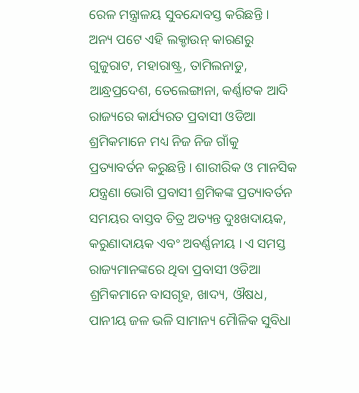ରେଳ ମନ୍ତ୍ରାଳୟ ସୁବନ୍ଦୋବସ୍ତ କରିଛନ୍ତି ।
ଅନ୍ୟ ପଟେ ଏହି ଲକ୍ଡାଉନ୍ କାରଣରୁ ଗୁଜୁରାଟ, ମହାରାଷ୍ଟ୍ର, ତାମିଲନାଡୁ, ଆନ୍ଧ୍ରପ୍ରଦେଶ, ତେଲେଙ୍ଗାନା, କର୍ଣ୍ଣାଟକ ଆଦି ରାଜ୍ୟରେ କାର୍ଯ୍ୟରତ ପ୍ରବାସୀ ଓଡିଆ ଶ୍ରମିକମାନେ ମଧ୍ୟ ନିଜ ନିଜ ଗାଁକୁ ପ୍ରତ୍ୟାବର୍ତନ କରୁଛନ୍ତି । ଶାରୀରିକ ଓ ମାନସିକ ଯନ୍ତ୍ରଣା ଭୋଗି ପ୍ରବାସୀ ଶ୍ରମିକଙ୍କ ପ୍ରତ୍ୟାବର୍ତନ ସମୟର ବାସ୍ତବ ଚିତ୍ର ଅତ୍ୟନ୍ତ ଦୁଃଖଦାୟକ, କରୁଣାଦାୟକ ଏବଂ ଅବର୍ଣ୍ଣନୀୟ । ଏ ସମସ୍ତ ରାଜ୍ୟମାନଙ୍କରେ ଥିବା ପ୍ରବାସୀ ଓଡିଆ ଶ୍ରମିକମାନେ ବାସଗୃହ, ଖାଦ୍ୟ, ଔଷଧ, ପାନୀୟ ଜଳ ଭଳି ସାମାନ୍ୟ ମୈାଳିକ ସୁବିଧା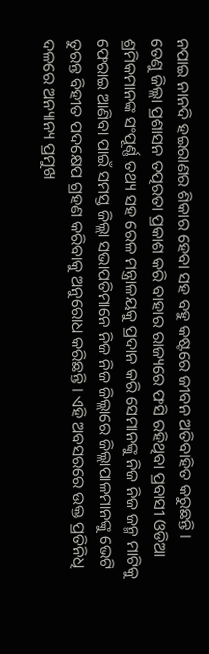ନପାଇ ନାନଦି ହଇରାଣର ଶିକାର ହେବା ସହ ବହୁ କଷ୍ଟରେ ଜୀବନ ଅତିବାହିତ କରୁଛନ୍ତି ।
ତେଣୁ ଜିଲ୍ଲା ପ୍ରଶାସନ ତତ୍ପରତା ପ୍ରକାଶ କରି ବାହାର ରାଜ୍ୟରେ ଫସି ରହିଥିବା ପ୍ରବାସୀ ଓଡିଆ ଶ୍ରମିକମାନଙ୍କ ସଂପୂର୍ଣ୍ଣ ତଥ୍ୟ ସହ ରେଳ ମନ୍ତ୍ରାଳୟକୁ ପ୍ରଦାନ କରି ସେମାନଙ୍କୁ ନିଜ ନିଜ ଜନ୍ମ ମାଟିକୁ ଫେରାଇ ଆଣିବା ପାଇଁ ସମସ୍ତ ଜିଲ୍ଲା ସଭାପତିମାନେ ନିଜ ନିଜ ଜିଲ୍ଲାରେ ଜିଲ୍ଲାପାଳମାନଙ୍କୁ ଭେଟି ତୁରନ୍ତ ବିହୀତ ପଦକ୍ଷେପ ଗ୍ରହଣ କରିବାକୁ ଅନୁରୋଧ କରିଛନ୍ତି । ଏହି ଅବସରରେ ଉକ୍ତ ପ୍ରତିନିଧି ଦଳରେ ଅନ୍ୟାନ୍ୟ ପ୍ରମୁଖ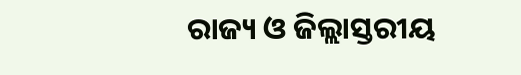ରାଜ୍ୟ ଓ ଜିଲ୍ଲାସ୍ତରୀୟ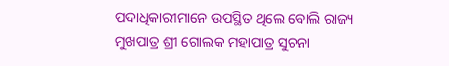ପଦାଧିକାରୀମାନେ ଉପସ୍ଥିତ ଥିଲେ ବୋଲି ରାଜ୍ୟ ମୁଖପାତ୍ର ଶ୍ରୀ ଗୋଲକ ମହାପାତ୍ର ସୁଚନା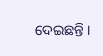ଦେଇଛନ୍ତି ।